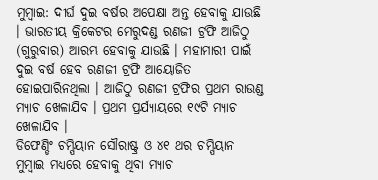ମୁମ୍ବାଇ: ଦୀର୍ଘ ଦୁଇ ବର୍ଷର ଅପେକ୍ଷା ଅନ୍ତ ହେବାକୁ ଯାଉଛି । ଭାରତୀୟ କ୍ରିକେଟର ମେରୁଦଣ୍ଡ ରଣଜୀ ଟ୍ରଫି ଆଜିଠୁ (ଗୁରୁବାର) ଆରମ୍ଭ ହେବାକୁ ଯାଉଛି । ମହାମାରୀ ପାଇଁ ଦୁଇ ବର୍ଷ ହେବ ରଣଜୀ ଟ୍ରଫି ଆୟୋଜିତ ହୋଇପାରିନଥିଲା । ଆଜିଠୁ ରଣଜୀ ଟ୍ରଫିର ପ୍ରଥମ ରାଉଣ୍ଡ ମ୍ୟାଚ ଖେଳାଯିବ । ପ୍ରଥମ ପ୍ରର୍ଯ୍ୟାୟରେ ୧୯ଟି ମ୍ୟାଚ ଖେଳାଯିବ ।
ଡିଫେଣ୍ଡିଂ ଚମ୍ପିୟାନ ସୌରାଷ୍ଟ୍ର ଓ ୪୧ ଥର ଚମ୍ପିୟାନ ମୁମ୍ବାଇ ମଧ୍ୟରେ ହେବାକୁ ଥିବା ମ୍ୟାଚ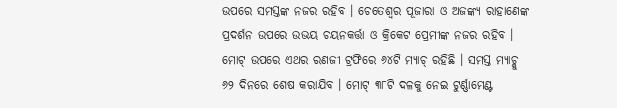ଉପରେ ସମସ୍ତଙ୍କ ନଜର ରହିବ । ଚେତେଶ୍ବର ପୂଜାରା ଓ ଅଜଙ୍କ୍ୟ ରାହାଣେଙ୍କ ପ୍ରଦର୍ଶନ ଉପରେ ଉଭୟ ଚୟନକର୍ତ୍ତା ଓ କ୍ରିକେଟ ପ୍ରେମୀଙ୍କ ନଜର ରହିବ । ମୋଟ୍ ଉପରେ ଏଥର ରଣଜୀ ଟ୍ରଫିରେ ୬୪ଟି ମ୍ୟାଚ୍ ରହିଛି । ସମସ୍ତ ମ୍ୟାଚ୍କୁ ୬୨ ଦିନରେ ଶେଷ କରାଯିବ । ମୋଟ୍ ୩୮ଟି ଦଳକୁ ନେଇ ଟୁର୍ଣ୍ଣାମେଣ୍ଟ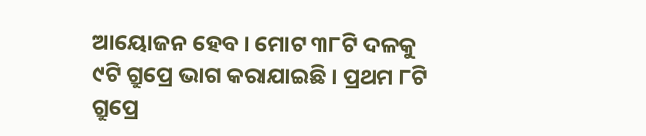ଆୟୋଜନ ହେବ । ମୋଟ ୩୮ଟି ଦଳକୁ ୯ଟି ଗ୍ରୁପ୍ରେ ଭାଗ କରାଯାଇଛି । ପ୍ରଥମ ୮ଟି ଗ୍ରୁପ୍ରେ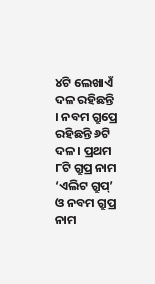୪ଟି ଲେଖାଏଁ ଦଳ ରହିଛନ୍ତି । ନବମ ଗ୍ରୁପ୍ରେ ରହିଛନ୍ତି ୬ଟି ଦଳ । ପ୍ରଥମ ୮ଟି ଗ୍ରୁପ୍ର ନାମ ‘ଏଲିଟ ଗ୍ରୁପ୍’ ଓ ନବମ ଗ୍ରୁପ୍ର ନାମ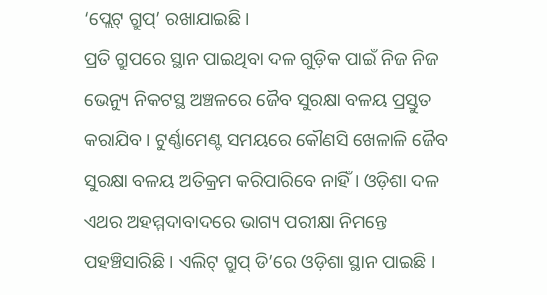‘ପ୍ଲେଟ୍ ଗ୍ରୁପ୍’ ରଖାଯାଇଛି ।
ପ୍ରତି ଗ୍ରୁପରେ ସ୍ଥାନ ପାଇଥିବା ଦଳ ଗୁଡ଼ିକ ପାଇଁ ନିଜ ନିଜ ଭେନ୍ୟୁ ନିକଟସ୍ଥ ଅଞ୍ଚଳରେ ଜୈବ ସୁରକ୍ଷା ବଳୟ ପ୍ରସ୍ତୁତ କରାଯିବ । ଟୁର୍ଣ୍ଣାମେଣ୍ଟ ସମୟରେ କୌଣସି ଖେଳାଳି ଜୈବ ସୁରକ୍ଷା ବଳୟ ଅତିକ୍ରମ କରିପାରିବେ ନାହିଁ । ଓଡ଼ିଶା ଦଳ ଏଥର ଅହମ୍ମଦାବାଦରେ ଭାଗ୍ୟ ପରୀକ୍ଷା ନିମନ୍ତେ ପହଞ୍ଚିସାରିଛି । ଏଲିଟ୍ ଗ୍ରୁପ୍ ଡି’ରେ ଓଡ଼ିଶା ସ୍ଥାନ ପାଇଛି ।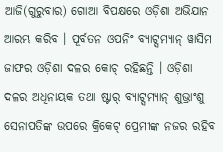ଆଜି(ଗୁରୁବାର) ଗୋଆ ବିପକ୍ଷରେ ଓଡ଼ିଶା ଅଭିଯାନ ଆରମ୍ଭ କରିବ । ପୂର୍ବତନ ଓପନିଂ ବ୍ୟାଟ୍ସମ୍ୟାନ୍ ୱାସିମ ଜାଫର ଓଡ଼ିଶା ଦଳର କୋଚ୍ ରହିଛନ୍ତି । ଓଡ଼ିଶା ଦଳର ଅଧିନାୟକ ତଥା ଷ୍ଟାର୍ ବ୍ୟାଟ୍ସମ୍ୟାନ୍ ଶୁଭ୍ରାଂଶୁ ସେନାପତିଙ୍କ ଉପରେ କ୍ରିକେଟ୍ ପ୍ରେମୀଙ୍କ ନଜର ରହିବ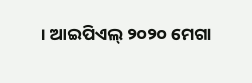। ଆଇପିଏଲ୍ ୨୦୨୦ ମେଗା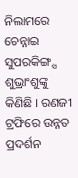ନିଲାମରେ ଚେନ୍ନାଇ ସୁପରକିଙ୍ଗ୍ସ ଶୁଭ୍ରାଂଶୁଙ୍କୁ କିଣିଛି । ରଣଜୀ ଟ୍ରଫିରେ ଉନ୍ନତ ପ୍ରଦର୍ଶନ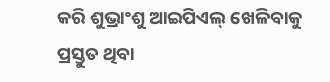କରି ଶୁଭ୍ରାଂଶୁ ଆଇପିଏଲ୍ ଖେଳିବାକୁ ପ୍ରସ୍ତୁତ ଥିବା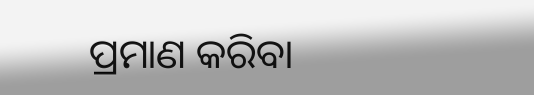ପ୍ରମାଣ କରିବା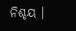ନିଶ୍ଚୟ ।